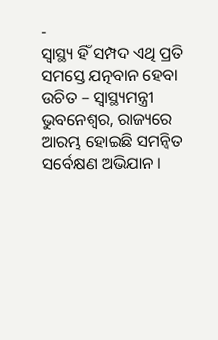-
ସ୍ୱାସ୍ଥ୍ୟ ହିଁ ସମ୍ପଦ ଏଥି ପ୍ରତି ସମସ୍ତେ ଯତ୍ନବାନ ହେବା ଉଚିତ – ସ୍ୱାସ୍ଥ୍ୟମନ୍ତ୍ରୀ
ଭୁବନେଶ୍ୱର, ରାଜ୍ୟରେ ଆରମ୍ଭ ହୋଇଛି ସମନ୍ୱିତ ସର୍ବେକ୍ଷଣ ଅଭିଯାନ ।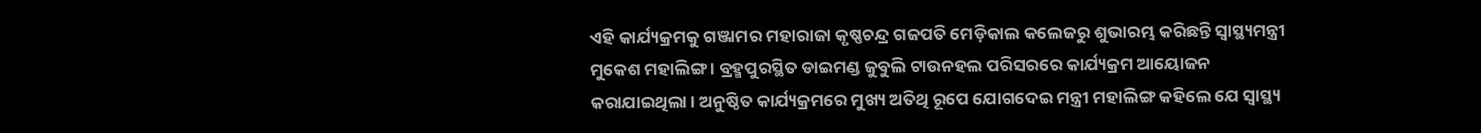ଏହି କାର୍ଯ୍ୟକ୍ରମକୁ ଗଞ୍ଜାମର ମହାରାଜା କୃଷ୍ଣଚନ୍ଦ୍ର ଗଜପତି ମେଡ଼ିକାଲ କଲେଜରୁ ଶୁଭାରମ୍ଭ କରିଛନ୍ତି ସ୍ୱାସ୍ଥ୍ୟମନ୍ତ୍ରୀ ମୁକେଶ ମହାଲିଙ୍ଗ । ବ୍ରହ୍ମପୁରସ୍ଥିତ ଡାଇମଣ୍ଡ ଜୁବୁଲି ଟାଉନହଲ ପରିସରରେ କାର୍ଯ୍ୟକ୍ରମ ଆୟୋଜନ କରାଯାଇଥିଲା । ଅନୁଷ୍ଠିତ କାର୍ଯ୍ୟକ୍ରମରେ ମୁଖ୍ୟ ଅତିଥି ରୂପେ ଯୋଗଦେଇ ମନ୍ତ୍ରୀ ମହାଲିଙ୍ଗ କହିଲେ ଯେ ସ୍ୱାସ୍ଥ୍ୟ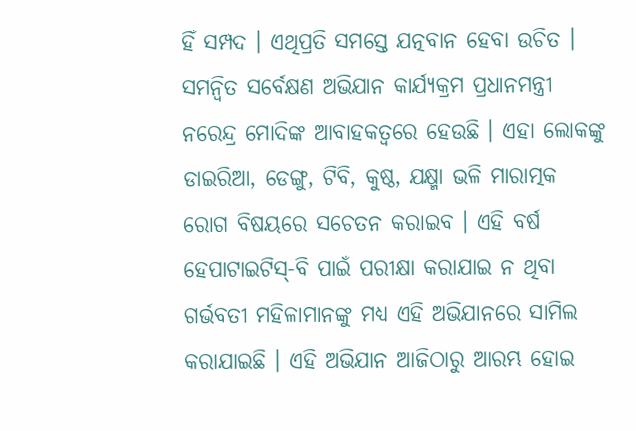ହିଁ ସମ୍ପଦ । ଏଥିପ୍ରତି ସମସ୍ତେ ଯତ୍ନବାନ ହେବା ଉଚିତ । ସମନ୍ୱିତ ସର୍ବେକ୍ଷଣ ଅଭିଯାନ କାର୍ଯ୍ୟକ୍ରମ ପ୍ରଧାନମନ୍ତ୍ରୀ ନରେନ୍ଦ୍ର ମୋଦିଙ୍କ ଆବାହକତ୍ୱରେ ହେଉଛି । ଏହା ଲୋକଙ୍କୁ ଡାଇରିଆ, ଡେଙ୍ଗୁ, ଟିବି, କୁଷ୍ଠ, ଯକ୍ଷ୍ମା ଭଳି ମାରାତ୍ମକ ରୋଗ ବିଷୟରେ ସଚେତନ କରାଇବ । ଏହି ବର୍ଷ ହେପାଟାଇଟିସ୍-ବି ପାଇଁ ପରୀକ୍ଷା କରାଯାଇ ନ ଥିବା ଗର୍ଭବତୀ ମହିଳାମାନଙ୍କୁ ମଧ୍ୟ ଏହି ଅଭିଯାନରେ ସାମିଲ କରାଯାଇଛି । ଏହି ଅଭିଯାନ ଆଜିଠାରୁ ଆରମ୍ଭ ହୋଇ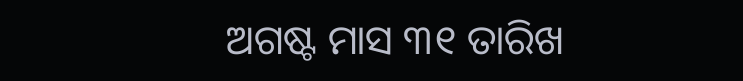ଅଗଷ୍ଟ ମାସ ୩୧ ତାରିଖ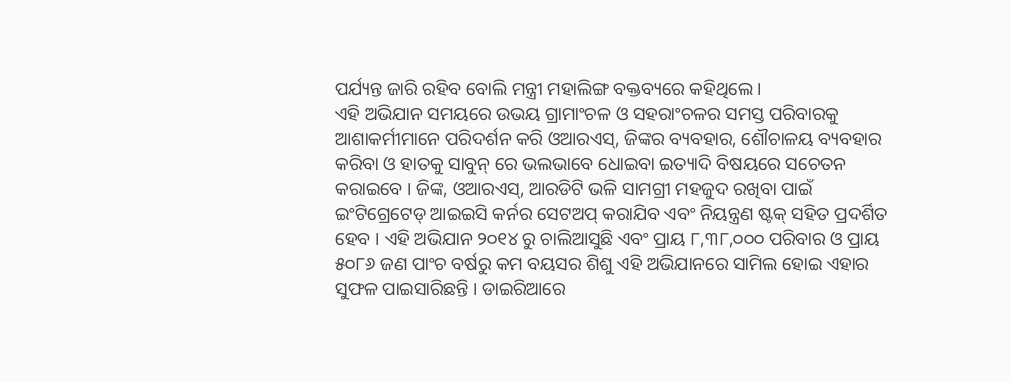ପର୍ଯ୍ୟନ୍ତ ଜାରି ରହିବ ବୋଲି ମନ୍ତ୍ରୀ ମହାଲିଙ୍ଗ ବକ୍ତବ୍ୟରେ କହିଥିଲେ ।
ଏହି ଅଭିଯାନ ସମୟରେ ଉଭୟ ଗ୍ରାମାଂଚଳ ଓ ସହରାଂଚଳର ସମସ୍ତ ପରିବାରକୁ ଆଶାକର୍ମୀମାନେ ପରିଦର୍ଶନ କରି ଓଆରଏସ୍, ଜିଙ୍କର ବ୍ୟବହାର, ଶୌଚାଳୟ ବ୍ୟବହାର କରିବା ଓ ହାତକୁ ସାବୁନ୍ ରେ ଭଲଭାବେ ଧୋଇବା ଇତ୍ୟାଦି ବିଷୟରେ ସଚେତନ କରାଇବେ । ଜିଙ୍କ, ଓଆରଏସ୍, ଆରଡିଟି ଭଳି ସାମଗ୍ରୀ ମହଜୁଦ ରଖିବା ପାଇଁ ଇଂଟିଗ୍ରେଟେଡ୍ ଆଇଇସି କର୍ନର ସେଟଅପ୍ କରାଯିବ ଏବଂ ନିୟନ୍ତ୍ରଣ ଷ୍ଟକ୍ ସହିତ ପ୍ରଦର୍ଶିତ ହେବ । ଏହି ଅଭିଯାନ ୨୦୧୪ ରୁ ଚାଲିଆସୁଛି ଏବଂ ପ୍ରାୟ ୮,୩୮,୦୦୦ ପରିବାର ଓ ପ୍ରାୟ ୫୦୮୬ ଜଣ ପାଂଚ ବର୍ଷରୁ କମ ବୟସର ଶିଶୁ ଏହି ଅଭିଯାନରେ ସାମିଲ ହୋଇ ଏହାର ସୁଫଳ ପାଇସାରିଛନ୍ତି । ଡାଇରିଆରେ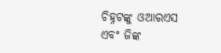ଚିହ୍ନଟଙ୍କୁ ଓଆରଏସ ଏବଂ ଜିଙ୍କ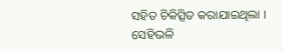ସହିତ ଚିକିତ୍ସିତ କରାଯାଇଥିଲା ।
ସେହିଭଳି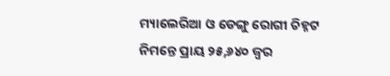ମ୍ୟାଲେରିଆ ଓ ଡେଙ୍ଗୁ ରୋଗୀ ଚିହ୍ନଟ ନିମନ୍ତେ ପ୍ରାୟ ୨୫,୬୪୦ ଜ୍ୱର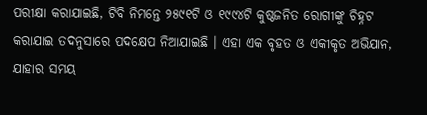ପରୀକ୍ଷା କରାଯାଇଛି, ଟିବି ନିମନ୍ତେ ୨୫୯୧ଟି ଓ ୧୯୯୪ଟି କୁଷ୍ଠଜନିତ ରୋଗୀଙ୍କୁ ଚିହ୍ନଟ କରାଯାଇ ତଦନୁସାରେ ପଦକ୍ଷେପ ନିଆଯାଇଛି । ଏହା ଏକ ବୃହତ ଓ ଏକୀକୃତ ଅଭିଯାନ, ଯାହାର ସମୟ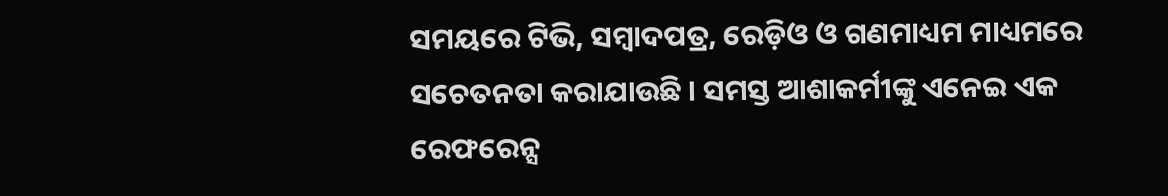ସମୟରେ ଟିଭି, ସମ୍ବାଦପତ୍ର, ରେଡ଼ିଓ ଓ ଗଣମାଧ୍ୟମ ମାଧ୍ୟମରେ ସଚେତନତା କରାଯାଉଛି । ସମସ୍ତ ଆଶାକର୍ମୀଙ୍କୁ ଏନେଇ ଏକ ରେଫରେନ୍ସ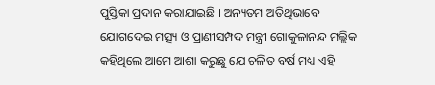ପୁସ୍ତିକା ପ୍ରଦାନ କରାଯାଇଛି । ଅନ୍ୟତମ ଅତିଥିଭାବେ ଯୋଗଦେଇ ମତ୍ସ୍ୟ ଓ ପ୍ରାଣୀସମ୍ପଦ ମନ୍ତ୍ରୀ ଗୋକୁଳାନନ୍ଦ ମଲ୍ଲିକ କହିଥିଲେ ଆମେ ଆଶା କରୁଛୁ ଯେ ଚଳିତ ବର୍ଷ ମଧ୍ୟ ଏହି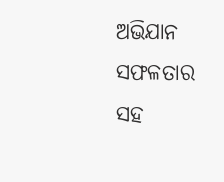ଅଭିଯାନ ସଫଳତାର ସହ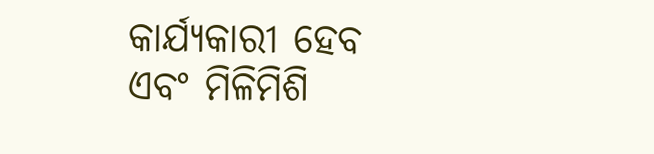କାର୍ଯ୍ୟକାରୀ ହେବ ଏବଂ ମିଳିମିଶି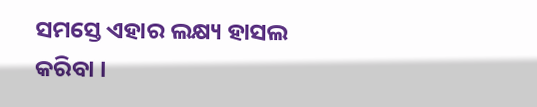ସମସ୍ତେ ଏହାର ଲକ୍ଷ୍ୟ ହାସଲ କରିବା ।